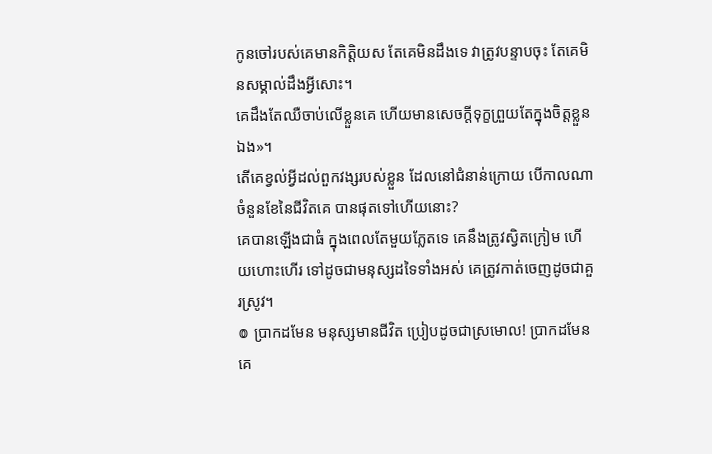កូនចៅរបស់គេមានកិត្តិយស តែគេមិនដឹងទេ វាត្រូវបន្ទាបចុះ តែគេមិនសម្គាល់ដឹងអ្វីសោះ។
គេដឹងតែឈឺចាប់លើខ្លួនគេ ហើយមានសេចក្ដីទុក្ខព្រួយតែក្នុងចិត្តខ្លួនឯង»។
តើគេខ្វល់អ្វីដល់ពួកវង្សរបស់ខ្លួន ដែលនៅជំនាន់ក្រោយ បើកាលណាចំនួនខែនៃជីវិតគេ បានផុតទៅហើយនោះ?
គេបានឡើងជាធំ ក្នុងពេលតែមួយភ្លែតទេ គេនឹងត្រូវស្វិតក្រៀម ហើយហោះហើរ ទៅដូចជាមនុស្សដទៃទាំងអស់ គេត្រូវកាត់ចេញដូចជាគួរស្រូវ។
៙ ប្រាកដមែន មនុស្សមានជីវិត ប្រៀបដូចជាស្រមោល! ប្រាកដមែន គេ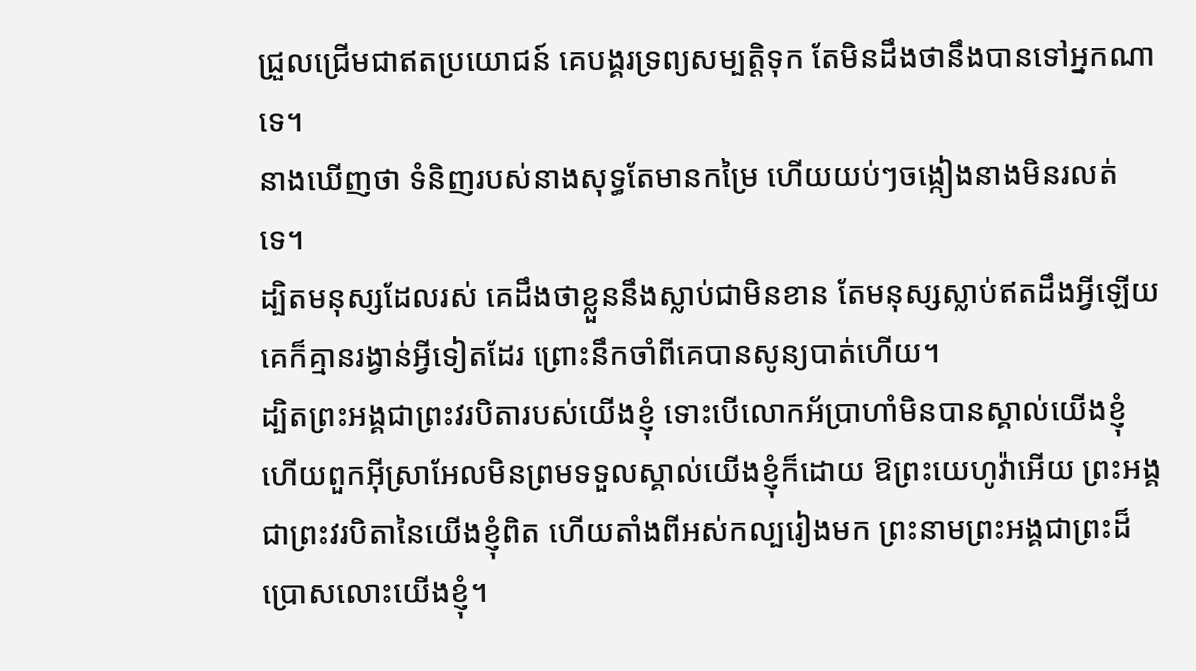ជ្រួលជ្រើមជាឥតប្រយោជន៍ គេបង្គរទ្រព្យសម្បត្តិទុក តែមិនដឹងថានឹងបានទៅអ្នកណាទេ។
នាងឃើញថា ទំនិញរបស់នាងសុទ្ធតែមានកម្រៃ ហើយយប់ៗចង្កៀងនាងមិនរលត់ទេ។
ដ្បិតមនុស្សដែលរស់ គេដឹងថាខ្លួននឹងស្លាប់ជាមិនខាន តែមនុស្សស្លាប់ឥតដឹងអ្វីឡើយ គេក៏គ្មានរង្វាន់អ្វីទៀតដែរ ព្រោះនឹកចាំពីគេបានសូន្យបាត់ហើយ។
ដ្បិតព្រះអង្គជាព្រះវរបិតារបស់យើងខ្ញុំ ទោះបើលោកអ័ប្រាហាំមិនបានស្គាល់យើងខ្ញុំ ហើយពួកអ៊ីស្រាអែលមិនព្រមទទួលស្គាល់យើងខ្ញុំក៏ដោយ ឱព្រះយេហូវ៉ាអើយ ព្រះអង្គជាព្រះវរបិតានៃយើងខ្ញុំពិត ហើយតាំងពីអស់កល្បរៀងមក ព្រះនាមព្រះអង្គជាព្រះដ៏ប្រោសលោះយើងខ្ញុំ។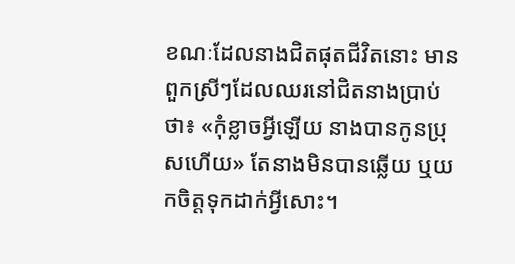ខណៈដែលនាងជិតផុតជីវិតនោះ មានពួកស្រីៗដែលឈរនៅជិតនាងប្រាប់ថា៖ «កុំខ្លាចអ្វីឡើយ នាងបានកូនប្រុសហើយ» តែនាងមិនបានឆ្លើយ ឬយកចិត្តទុកដាក់អ្វីសោះ។